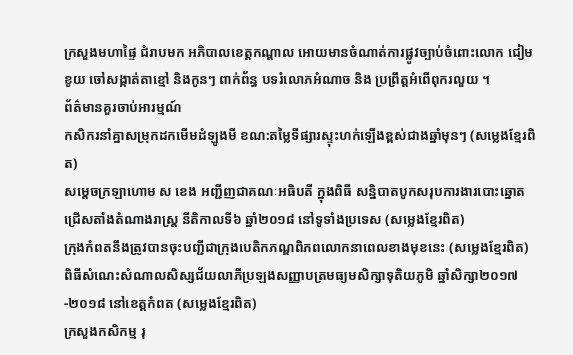ក្រសួងមហាផ្ទៃ ជំរាបមក អភិបាលខេត្តកណ្តាល អោយមានចំណាត់ការផ្លូវច្បាប់ចំពោះលោក ជៀម ខូយ ចៅសង្កាត់តាខ្មៅ និងកូនៗ ពាក់ព័ន្ធ បទរំលោភអំណាច និង ប្រព្រឹត្តអំពើពុករលួយ ។
ព័ត៌មានគួរចាប់អារម្មណ៍
កសិករនាំគ្នាសម្រុកដកមើមដំឡូងមី ខណ:តម្លៃទីផ្សារស្ទុះហក់ឡើងខ្ពស់ជាងឆ្នាំមុនៗ (សម្លេងខ្មែរពិត)
សម្តេចក្រឡាហោម ស ខេង អញ្ជីញជាគណៈអធិបតី ក្នុងពិធី សន្និបាតបូកសរុបការងារបោះឆ្នោតជ្រើសតាំងតំណាងរាស្ត្រ នីតិកាលទី៦ ឆ្នាំ២០១៨ នៅទូទាំងប្រទេស (សម្លេងខ្មែរពិត)
ក្រុងកំពតនឹងត្រូវបានចុះបញ្ជីជាក្រុងបេតិកភណ្ឌពិភពលោកនាពេលខាងមុខនេះ (សម្លេងខ្មែរពិត)
ពិធីសំណេះសំណាលសិស្សជ័យលាភីប្រឡងសញ្ញាបត្រមធ្យមសិក្សាទុតិយភូមិ ឆ្នាំសិក្សា២០១៧-២០១៨ នៅខេត្តកំពត (សម្លេងខ្មែរពិត)
ក្រសួងកសិកម្ម រុ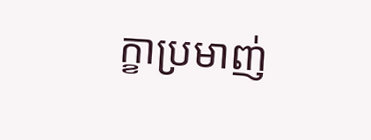ក្ខាប្រមាញ់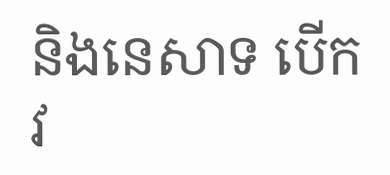និងនេសាទ បើកវ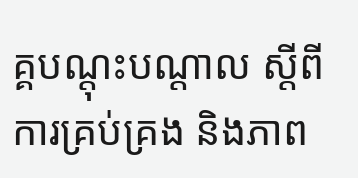គ្គបណ្តុះបណ្តាល ស្តីពីការគ្រប់គ្រង និងភាព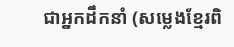ជាអ្នកដឹកនាំ (សម្លេងខ្មែរពិ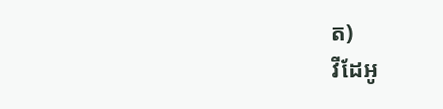ត)
វីដែអូ